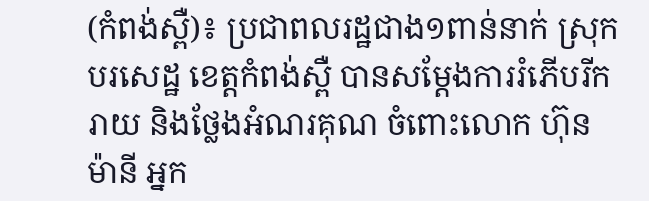(កំពង់ស្ពឺ)៖ ប្រជាពលរដ្ឋជាង១ពាន់នាក់ ស្រុកបរសេដ្ឋ ខេត្តកំពង់ស្ពឺ បានសម្ដែងការរំភើបរីករាយ និងថ្លែងអំណរគុណ ចំពោះលោក ហ៊ុន ម៉ានី អ្នក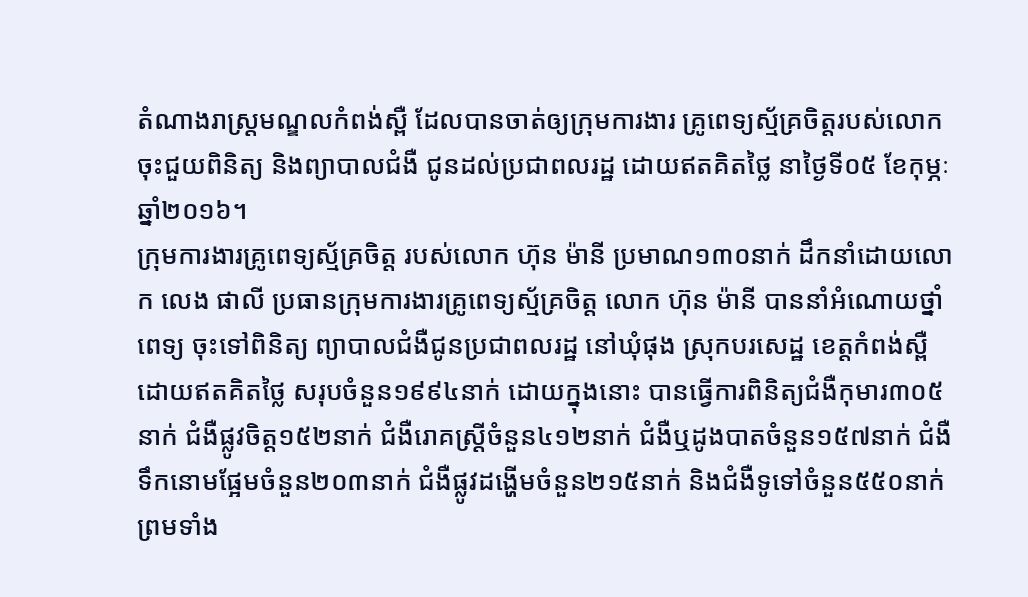តំណាងរាស្ត្រមណ្ឌលកំពង់ស្ពឺ ដែលបានចាត់ឲ្យក្រុមការងារ គ្រូពេទ្យស្ម័គ្រចិត្តរបស់លោក ចុះជួយពិនិត្យ និងព្យាបាលជំងឺ ជូនដល់ប្រជាពលរដ្ឋ ដោយឥតគិតថ្លៃ នាថ្ងៃទី០៥ ខែកុម្ភៈ ឆ្នាំ២០១៦។
ក្រុមការងារគ្រូពេទ្យស្ម័គ្រចិត្ត របស់លោក ហ៊ុន ម៉ានី ប្រមាណ១៣០នាក់ ដឹកនាំដោយលោក លេង ផាលី ប្រធានក្រុមការងារគ្រូពេទ្យស្ម័គ្រចិត្ត លោក ហ៊ុន ម៉ានី បាននាំអំណោយថ្នាំពេទ្យ ចុះទៅពិនិត្យ ព្យាបាលជំងឺជូនប្រជាពលរដ្ឋ នៅឃុំផុង ស្រុកបរសេដ្ឋ ខេត្តកំពង់ស្ពឺ ដោយឥតគិតថ្លៃ សរុបចំនួន១៩៩៤នាក់ ដោយក្នុងនោះ បានធ្វើការពិនិត្យជំងឺកុមារ៣០៥នាក់ ជំងឺផ្លូវចិត្ត១៥២នាក់ ជំងឺរោគស្រ្ដីចំនួន៤១២នាក់ ជំងឺឬដូងបាតចំនួន១៥៧នាក់ ជំងឺទឹកនោមផ្អែមចំនួន២០៣នាក់ ជំងឺផ្លូវដង្ហើមចំនួន២១៥នាក់ និងជំងឺទូទៅចំនួន៥៥០នាក់ ព្រមទាំង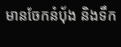មានចែកនំបុ័ង និងទឹក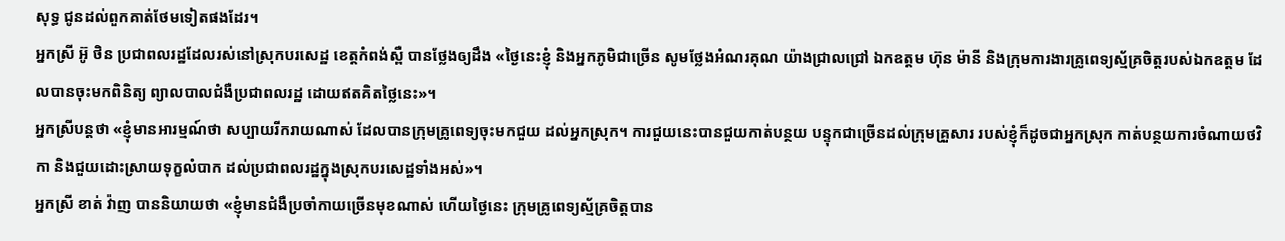សុទ្ធ ជូនដល់ពួកគាត់ថែមទៀតផងដែរ។
អ្នកស្រី អ៊ូ ថិន ប្រជាពលរដ្ឋដែលរស់នៅស្រុកបរសេដ្ឋ ខេត្តកំពង់ស្ពឺ បានថ្លែងឲ្យដឹង «ថ្ងៃនេះខ្ញុំ និងអ្នកភូមិជាច្រើន សូមថ្លែងអំណរគុណ យ៉ាងជ្រាលជ្រៅ ឯកឧត្តម ហ៊ុន ម៉ានី និងក្រុមការងារគ្រូពេទ្យស្ម័គ្រចិត្តរបស់ឯកឧត្តម ដែលបានចុះមកពិនិត្យ ព្យាលបាលជំងឺប្រជាពលរដ្ឋ ដោយឥតគិតថ្លៃនេះ»។
អ្នកស្រីបន្តថា «ខ្ញុំមានអារម្មណ៍ថា សប្បាយរីករាយណាស់ ដែលបានក្រុមគ្រូពេទ្យចុះមកជួយ ដល់អ្នកស្រុក។ ការជួយនេះបានជួយកាត់បន្ថយ បន្ទុកជាច្រើនដល់ក្រុមគ្រួសារ របស់ខ្ញុំក៏ដូចជាអ្នកស្រុក កាត់បន្ថយការចំណាយថវិកា និងជួយដោះស្រាយទុក្ខលំបាក ដល់ប្រជាពលរដ្ឋក្នុងស្រុកបរសេដ្ឋទាំងអស់»។
អ្នកស្រី ខាត់ វ៉ាញ បាននិយាយថា «ខ្ញុំមានជំងឺប្រចាំកាយច្រើនមុខណាស់ ហើយថ្ងៃនេះ ក្រុមគ្រូពេទ្យស្ម័គ្រចិត្តបាន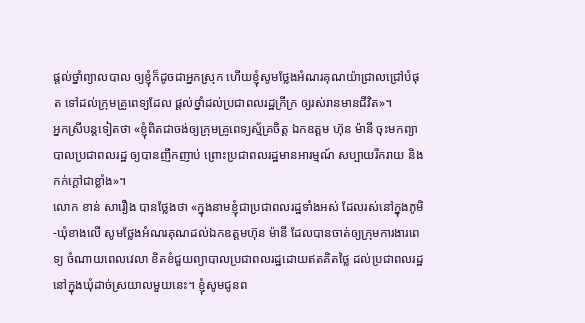ផ្ដល់ថ្នាំព្យាលបាល ឲ្យខ្ញុំក៏ដូចជាអ្នកស្រុក ហើយខ្ញុំសូមថ្លែងអំណរគុណយ៉ាជ្រាលជ្រៅបំផុត ទៅដល់ក្រុមគ្រូពេទ្យដែល ផ្ដល់ថ្នាំដល់ប្រជាពលរដ្ឋក្រីក្រ ឲ្យរស់រានមានជីវិត»។
អ្នកស្រីបន្ដទៀតថា «ខ្ញុំពិតជាចង់ឲ្យក្រុមគ្រូពេទ្យស្ម័គ្រចិត្ត ឯកឧត្តម ហ៊ុន ម៉ានី ចុះមកព្យាបាលប្រជាពលរដ្ឋ ឲ្យបានញឹកញាប់ ព្រោះប្រជាពលរដ្ឋមានអារម្មណ៍ សប្បាយរីករាយ និងកក់ក្តៅជាខ្លាំង»។
លោក ខាន់ សារឿង បានថ្លែងថា «ក្នុងនាមខ្ញុំជាប្រជាពលរដ្ឋទាំងអស់ ដែលរស់នៅក្នុងភូមិ-ឃុំខាងលើ សូមថ្លែងអំណរគុណដល់ឯកឧត្តមហ៊ុន ម៉ានី ដែលបានចាត់ឲ្យក្រុមការងារពេទ្យ ចំណាយពេលវេលា ខិតខំជួយព្យាបាលប្រជាពលរដ្ឋដោយឥតគិតថ្លៃ ដល់ប្រជាពលរដ្ឋនៅក្នុងឃុំដាច់ស្រយាលមួយនេះ។ ខ្ញុំសូមជូនព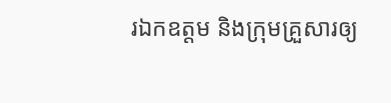រឯកឧត្តម និងក្រុមគ្រួសារឲ្យ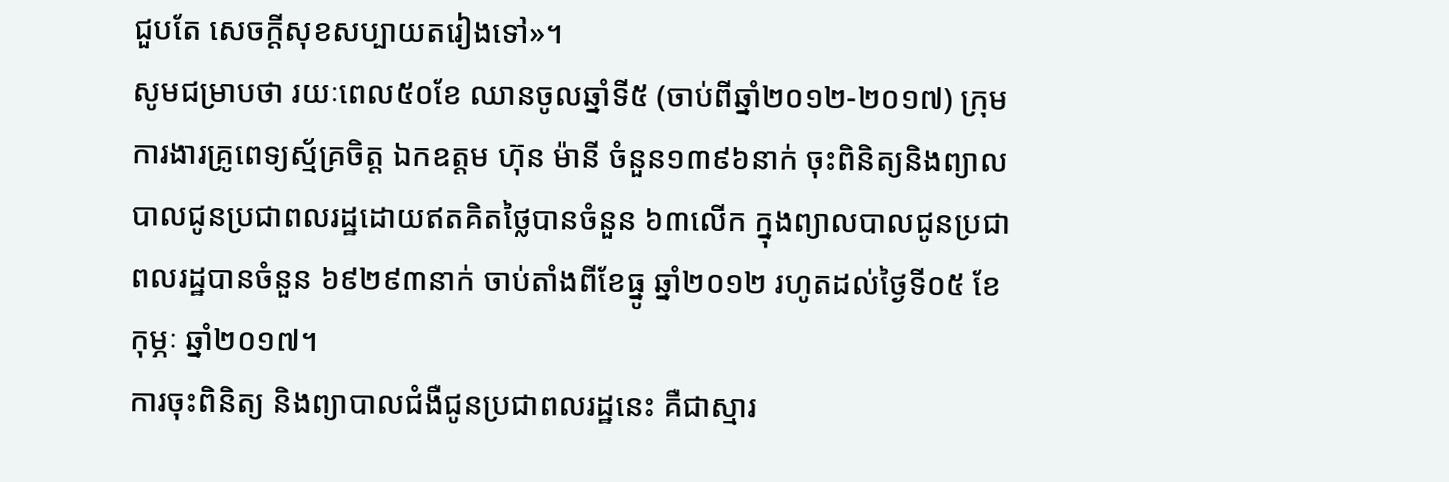ជួបតែ សេចក្ដីសុខសប្បាយតរៀងទៅ»។
សូមជម្រាបថា រយៈពេល៥០ខែ ឈានចូលឆ្នាំទី៥ (ចាប់ពីឆ្នាំ២០១២-២០១៧) ក្រុមការងារគ្រូពេទ្យស្ម័គ្រចិត្ត ឯកឧត្តម ហ៊ុន ម៉ានី ចំនួន១៣៩៦នាក់ ចុះពិនិត្យនិងព្យាលបាលជូនប្រជាពលរដ្ឋដោយឥតគិតថ្លៃបានចំនួន ៦៣លើក ក្នុងព្យាលបាលជូនប្រជាពលរដ្ឋបានចំនួន ៦៩២៩៣នាក់ ចាប់តាំងពីខែធ្នូ ឆ្នាំ២០១២ រហូតដល់ថ្ងៃទី០៥ ខែកុម្ភៈ ឆ្នាំ២០១៧។
ការចុះពិនិត្យ និងព្យាបាលជំងឺជូនប្រជាពលរដ្ឋនេះ គឺជាស្មារ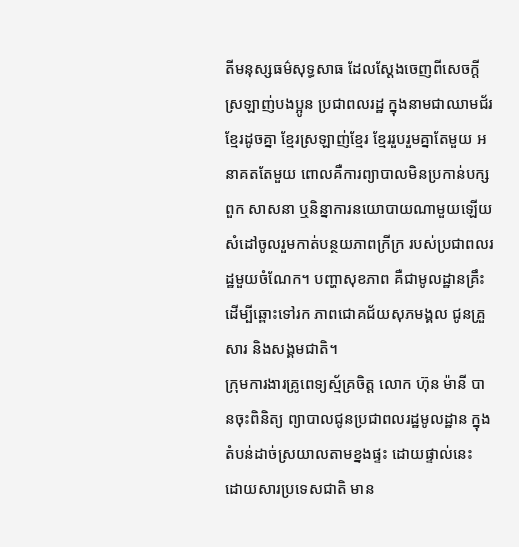តីមនុស្សធម៌សុទ្ធសាធ ដែលស្តែងចេញពីសេចក្តីស្រឡាញ់បងប្អូន ប្រជាពលរដ្ឋ ក្នុងនាមជាឈាមជ័រ ខ្មែរដូចគ្នា ខ្មែរស្រឡាញ់ខ្មែរ ខ្មែររួបរួមគ្នាតែមួយ អនាគតតែមួយ ពោលគឺការព្យាបាលមិនប្រកាន់បក្សពួក សាសនា ឬនិន្នាការនយោបាយណាមួយឡើយ សំដៅចូលរួមកាត់បន្ថយភាពក្រីក្រ របស់ប្រជាពលរដ្ឋមួយចំណែក។ បញ្ហាសុខភាព គឺជាមូលដ្ឋានគ្រឹះដើម្បីឆ្ពោះទៅរក ភាពជោគជ័យសុភមង្គល ជូនគ្រួសារ និងសង្គមជាតិ។
ក្រុមការងារគ្រូពេទ្យស្ម័គ្រចិត្ត លោក ហ៊ុន ម៉ានី បានចុះពិនិត្យ ព្យាបាលជូនប្រជាពលរដ្ឋមូលដ្ឋាន ក្នុងតំបន់ដាច់ស្រយាលតាមខ្នងផ្ទះ ដោយផ្ទាល់នេះ ដោយសារប្រទេសជាតិ មាន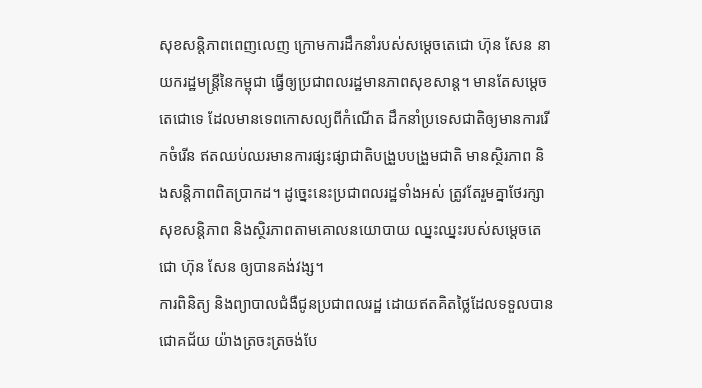សុខសន្តិភាពពេញលេញ ក្រោមការដឹកនាំរបស់សម្តេចតេជោ ហ៊ុន សែន នាយករដ្ឋមន្ត្រីនៃកម្ពុជា ធ្វើឲ្យប្រជាពលរដ្ឋមានភាពសុខសាន្ត។ មានតែសម្តេចតេជោទេ ដែលមានទេពកោសល្យពីកំណើត ដឹកនាំប្រទេសជាតិឲ្យមានការរើកចំរើន ឥតឈប់ឈរមានការផ្សះផ្សាជាតិបង្រួបបង្រួមជាតិ មានស្ថិរភាព និងសន្តិភាពពិតប្រាកដ។ ដូច្នេះនេះប្រជាពលរដ្ឋទាំងអស់ ត្រូវតែរួមគ្នាថែរក្សាសុខសន្តិភាព និងស្ថិរភាពតាមគោលនយោបាយ ឈ្នះឈ្នះរបស់សម្តេចតេជោ ហ៊ុន សែន ឲ្យបានគង់វង្ស។
ការពិនិត្យ និងព្យាបាលជំងឺជូនប្រជាពលរដ្ឋ ដោយឥតគិតថ្លៃដែលទទួលបានជោគជ័យ យ៉ាងត្រចះត្រចង់បែ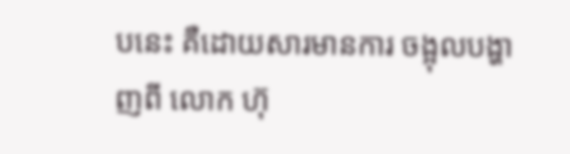បនេះ គឺដោយសារមានការ ចង្អុលបង្ហាញពី លោក ហ៊ុ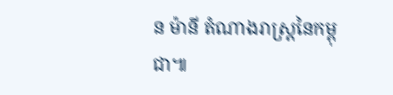ន ម៉ានី តំណាងរាស្ត្រនៃកម្ពុជា៕